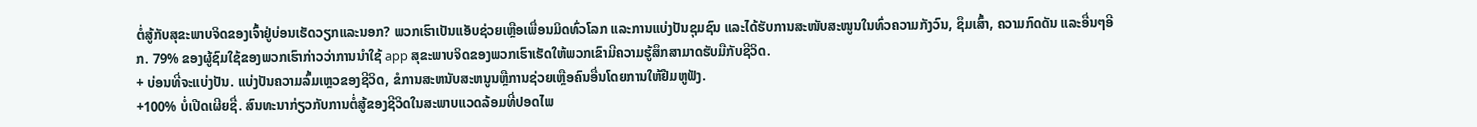ຕໍ່ສູ້ກັບສຸຂະພາບຈິດຂອງເຈົ້າຢູ່ບ່ອນເຮັດວຽກແລະນອກ? ພວກເຮົາເປັນແອັບຊ່ວຍເຫຼືອເພື່ອນມິດທົ່ວໂລກ ແລະການແບ່ງປັນຊຸມຊົນ ແລະໄດ້ຮັບການສະໜັບສະໜູນໃນທົ່ວຄວາມກັງວົນ, ຊຶມເສົ້າ, ຄວາມກົດດັນ ແລະອື່ນໆອີກ. 79% ຂອງຜູ້ຊົມໃຊ້ຂອງພວກເຮົາກ່າວວ່າການນໍາໃຊ້ app ສຸຂະພາບຈິດຂອງພວກເຮົາເຮັດໃຫ້ພວກເຂົາມີຄວາມຮູ້ສຶກສາມາດຮັບມືກັບຊີວິດ.
+ ບ່ອນທີ່ຈະແບ່ງປັນ. ແບ່ງປັນຄວາມລົ້ມເຫຼວຂອງຊີວິດ, ຂໍການສະຫນັບສະຫນູນຫຼືການຊ່ວຍເຫຼືອຄົນອື່ນໂດຍການໃຫ້ຢືມຫູຟັງ.
+100% ບໍ່ເປີດເຜີຍຊື່. ສົນທະນາກ່ຽວກັບການຕໍ່ສູ້ຂອງຊີວິດໃນສະພາບແວດລ້ອມທີ່ປອດໄພ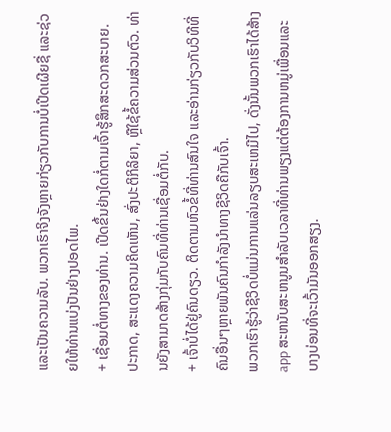ແລະເປັນຄວາມລັບ. ພວກເຮົາຈິງຈັງຫຼາຍກ່ຽວກັບການບໍ່ເປີດເຜີຍຊື່ ແລະຊ່ວຍໃຫ້ທ່ານແບ່ງປັນຢ່າງປອດໄພ.
+ ເຊື່ອມຕໍ່ທາງຂອງທ່ານ. ເປີດຂຶ້ນຢ່າງໃດກໍ່ຕາມເຈົ້າຮູ້ສຶກສະດວກສະບາຍ. ປະກາດ, ສະແດງຄວາມຄິດເຫັນ, ສົ່ງປະຕິກິລິຍາ, ຫຼືໃຊ້ຂໍ້ຄວາມສ່ວນຕົວ. ທ່ານຍັງສາມາດສ້າງກຸ່ມກັບຄົນທີ່ທ່ານເຊື່ອມຕໍ່ກັບ.
+ ເຈົ້າບໍ່ໄດ້ຢູ່ຄົນດຽວ. ຕິດຕາມຫົວຂໍ້ທີ່ທ່ານສົນໃຈ ແລະອ່ານກ່ຽວກັບວິທີທີ່ຄົນອື່ນໆຫຼາຍພັນຄົນກຳລັງນຳທາງຊີວິດຄືກັບເຈົ້າ.
ພວກເຮົາຮູ້ວ່າຊີວິດບໍ່ແມ່ນການແລ່ນລຽບສະເຫມີໄປ, ດັ່ງນັ້ນພວກເຮົາໄດ້ສ້າງ app ສະຫນັບສະຫນູນສໍາລັບເວລາທີ່ທ່ານພຽງແຕ່ຕ້ອງການຫມູ່ເພື່ອນແລະບາງບ່ອນທີ່ຈະເວົ້າມັນອອກສຽງ.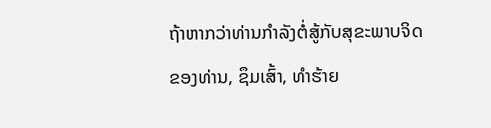ຖ້າຫາກວ່າທ່ານກໍາລັງຕໍ່ສູ້ກັບສຸຂະພາບຈິດຂອງທ່ານ, ຊຶມເສົ້າ, ທໍາຮ້າຍ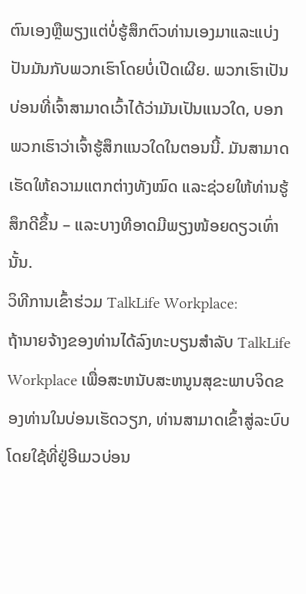ຕົນເອງຫຼືພຽງແຕ່ບໍ່ຮູ້ສຶກຕົວທ່ານເອງມາແລະແບ່ງປັນມັນກັບພວກເຮົາໂດຍບໍ່ເປີດເຜີຍ. ພວກເຮົາເປັນບ່ອນທີ່ເຈົ້າສາມາດເວົ້າໄດ້ວ່າມັນເປັນແນວໃດ, ບອກພວກເຮົາວ່າເຈົ້າຮູ້ສຶກແນວໃດໃນຕອນນີ້. ມັນສາມາດເຮັດໃຫ້ຄວາມແຕກຕ່າງທັງໝົດ ແລະຊ່ວຍໃຫ້ທ່ານຮູ້ສຶກດີຂຶ້ນ – ແລະບາງທີອາດມີພຽງໜ້ອຍດຽວເທົ່ານັ້ນ.
ວິທີການເຂົ້າຮ່ວມ TalkLife Workplace:
ຖ້ານາຍຈ້າງຂອງທ່ານໄດ້ລົງທະບຽນສໍາລັບ TalkLife Workplace ເພື່ອສະຫນັບສະຫນູນສຸຂະພາບຈິດຂອງທ່ານໃນບ່ອນເຮັດວຽກ, ທ່ານສາມາດເຂົ້າສູ່ລະບົບໂດຍໃຊ້ທີ່ຢູ່ອີເມວບ່ອນ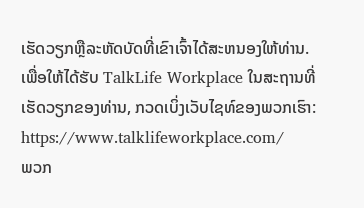ເຮັດວຽກຫຼືລະຫັດບັດທີ່ເຂົາເຈົ້າໄດ້ສະຫນອງໃຫ້ທ່ານ.
ເພື່ອໃຫ້ໄດ້ຮັບ TalkLife Workplace ໃນສະຖານທີ່ເຮັດວຽກຂອງທ່ານ, ກວດເບິ່ງເວັບໄຊທ໌ຂອງພວກເຮົາ: https://www.talklifeworkplace.com/
ພວກ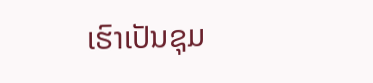ເຮົາເປັນຊຸມ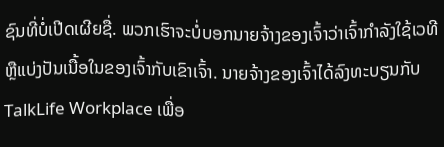ຊົນທີ່ບໍ່ເປີດເຜີຍຊື່. ພວກເຮົາຈະບໍ່ບອກນາຍຈ້າງຂອງເຈົ້າວ່າເຈົ້າກໍາລັງໃຊ້ເວທີ ຫຼືແບ່ງປັນເນື້ອໃນຂອງເຈົ້າກັບເຂົາເຈົ້າ. ນາຍຈ້າງຂອງເຈົ້າໄດ້ລົງທະບຽນກັບ TalkLife Workplace ເພື່ອ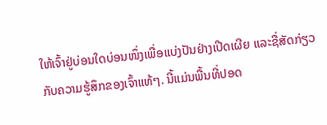ໃຫ້ເຈົ້າຢູ່ບ່ອນໃດບ່ອນໜຶ່ງເພື່ອແບ່ງປັນຢ່າງເປີດເຜີຍ ແລະຊື່ສັດກ່ຽວກັບຄວາມຮູ້ສຶກຂອງເຈົ້າແທ້ໆ. ນີ້ແມ່ນພື້ນທີ່ປອດ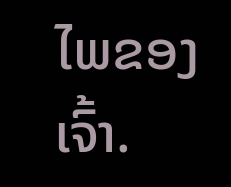ໄພຂອງເຈົ້າ.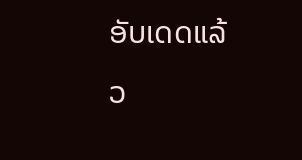ອັບເດດແລ້ວ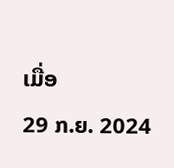ເມື່ອ
29 ກ.ຍ. 2024